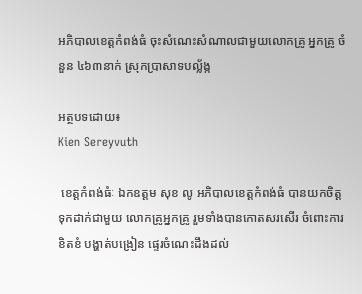អភិបាលខេត្តកំពង់ធំ ចុះសំណេះសំណាលជាមួយលោកគ្រូ អ្នកគ្រូ ចំនួន ៤៦៣នាក់ ស្រុកប្រាសាទបល្ល័ង្ក

អត្ថបទដោយ៖
Kien Sereyvuth

 ខេត្តកំពង់ធំៈ ឯកឧត្តម សុខ លូ អភិបាលខេត្តកំពង់ធំ បានយកចិត្តទុកដាក់ជាមួយ លោកគ្រូអ្នកគ្រូ រួមទាំងបានកោតសរសើរ ចំពោះការខិតខំ បង្ហាត់បង្រៀន ផ្ទេរចំណេះដឹងដល់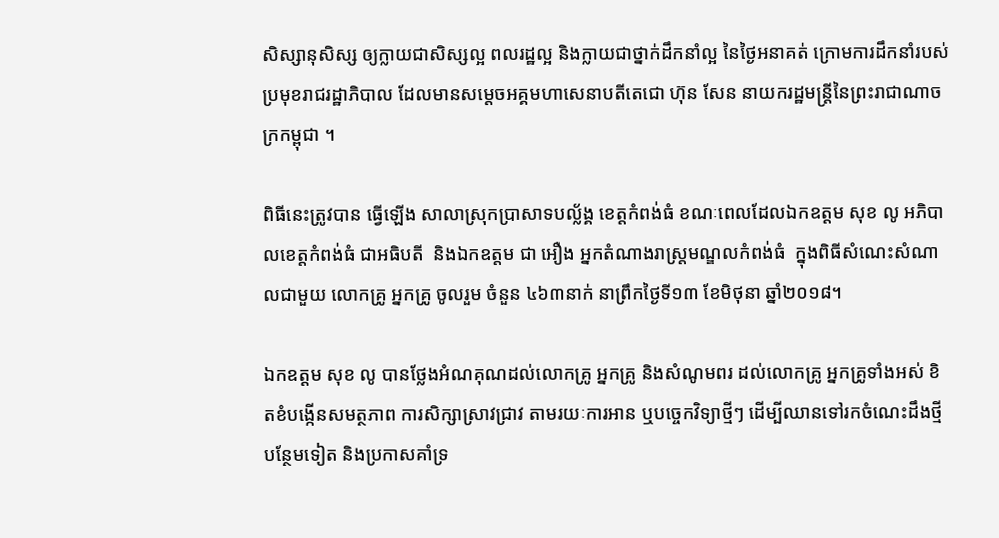សិស្សានុសិស្ស ឲ្យក្លាយជាសិស្សល្អ ពលរដ្ឋល្អ និងក្លាយជាថ្នាក់ដឹកនាំល្អ នៃថ្ងៃអនាគត់ ក្រោមការដឹកនាំរបស់ ប្រមុខរាជរដ្ឋាភិបាល ដែលមានសម្តេចអគ្គមហាសេនាបតីតេជោ ហ៊ុន សែន នាយករដ្ឋមន្រ្តីនៃព្រះរាជាណាចក្រកម្ពុជា ។

ពិធីនេះត្រូវបាន ធ្វើឡើង សាលាស្រុកប្រាសាទបល្ល័ង្គ ខេត្តកំពង់ធំ ខណៈពេលដែលឯកឧត្តម សុខ លូ អភិបាលខេត្តកំពង់ធំ ជាអធិបតី  និងឯកឧត្តម ជា អឿង អ្នកតំណាងរាស្ត្រមណ្ឌលកំពង់ធំ  ក្នុងពិធីសំណេះសំណាលជាមួយ លោកគ្រូ អ្នកគ្រូ ចូលរួម ចំនួន ៤៦៣នាក់ នាព្រឹកថ្ងៃទី១៣ ខែមិថុនា ឆ្នាំ២០១៨។

ឯកឧត្តម សុខ លូ បានថ្លែងអំណគុណដល់លោកគ្រូ អ្នកគ្រូ និងសំណូមពរ ដល់លោកគ្រូ អ្នកគ្រូទាំងអស់ ខិតខំបង្កើនសមត្ថភាព ការសិក្សាស្រាវជ្រាវ តាមរយៈការអាន ឬបច្ចេកវិទ្យាថ្មីៗ ដើម្បីឈានទៅរកចំណេះដឹងថ្មីបន្ថែមទៀត និងប្រកាសគាំទ្រ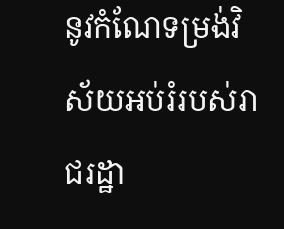នូវកំណែទម្រង់វិស័យអប់រំរបស់រាជរដ្ឋា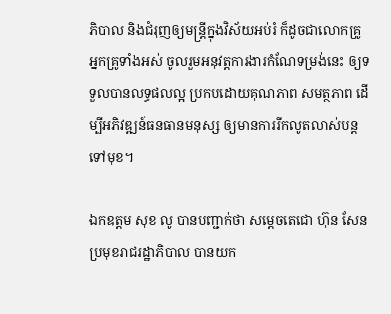ភិបាល និងជំរុញឲ្យមន្ត្រីក្នុងវិស័យអប់រំ ក៏ដូចជាលោកគ្រូ អ្នកគ្រូទាំងអស់ ចូលរួមអនុវត្តការងារកំណែទម្រង់នេះ ឲ្យទទួលបានលទ្ធផលល្អ ប្រកបដោយគុណភាព សមត្ថភាព ដើម្បីអភិវឌ្ឍន៍ធនធានមនុស្ស ឲ្យមានការរីកលូតលាស់បន្តទៅមុខ។

ឯកឧត្តម សុខ លូ បានបញ្ជាក់ថា សម្តេចតេជោ ហ៊ុន សែន ប្រមុខរាជរដ្ឋាភិបាល បានយក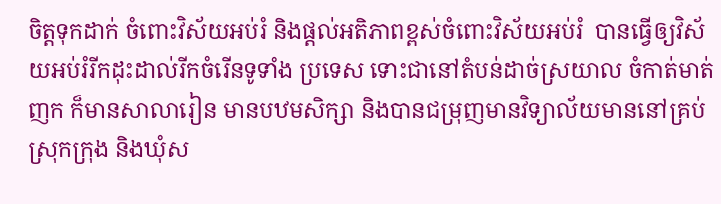ចិត្តទុកដាក់ ចំពោះវិស័យអប់រំ និងផ្តល់អតិភាពខ្ពស់ចំពោះវិស័យអប់រំ  បានធ្វើឲ្យវិស័យអប់រំរីកដុះដាល់រីកចំរើនទូទាំង ប្រទេស ទោះជានៅតំបន់ដាច់ស្រយាល ចំកាត់មាត់ញក ក៏មានសាលារៀន មានបឋមសិក្សា និងបានជម្រុញមានវិទ្យាល័យមាននៅគ្រប់ស្រុកក្រុង និងឃុំស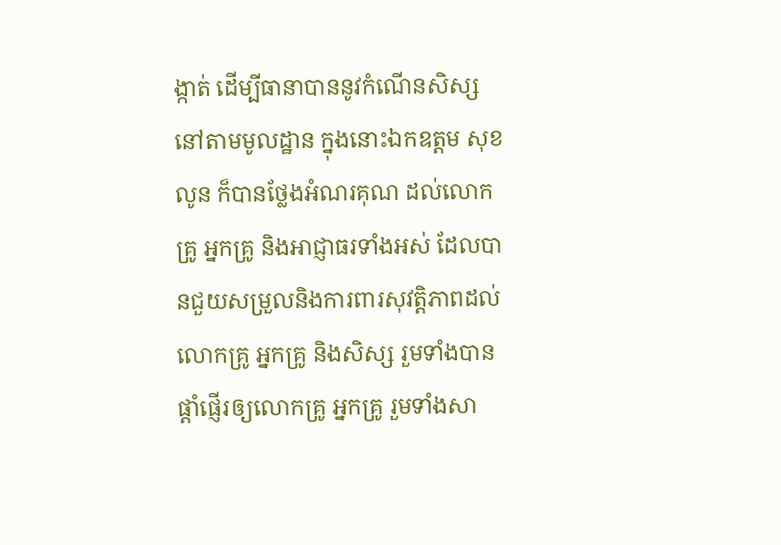ង្កាត់ ដើម្បីធានាបាននូវកំណើនសិស្ស នៅតាមមូលដ្ឋាន ក្នុងនោះឯកឧត្តម សុខ លូន ក៏បានថ្លែងអំណរគុណ ដល់លោកគ្រូ អ្នកគ្រូ និងអាជ្ញាធរទាំងអស់ ដែលបានជួយសម្រួលនិងការពារសុវត្តិភាពដល់លោកគ្រូ អ្នកគ្រូ និងសិស្ស រួមទាំងបានផ្តាំផ្ញើរឲ្យលោកគ្រូ អ្នកគ្រូ រួមទាំងសា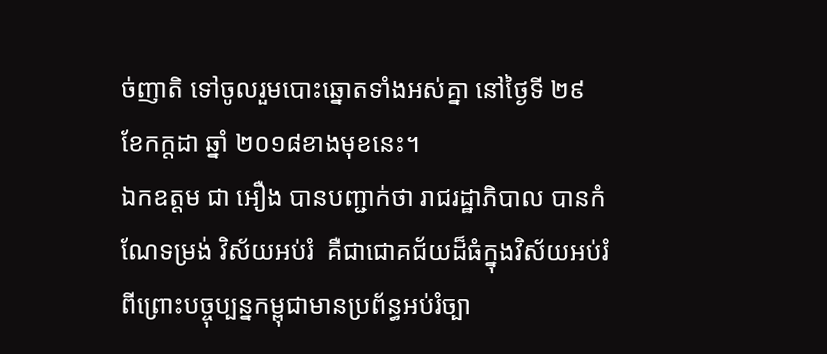ច់ញាតិ ទៅចូលរួមបោះឆ្នោតទាំងអស់គ្នា នៅថ្ងៃទី ២៩ ខែកក្តដា ឆ្នាំ ២០១៨ខាងមុខនេះ។
ឯកឧត្តម ជា អឿង បានបញ្ជាក់ថា រាជរដ្ឋាភិបាល បានកំណែទម្រង់ វិស័យអប់រំ  គឺជាជោគជ័យដ៏ធំក្នុងវិស័យអប់រំ ពីព្រោះបច្ចុប្បន្នកម្ពុជាមានប្រព័ន្ធអប់រំច្បា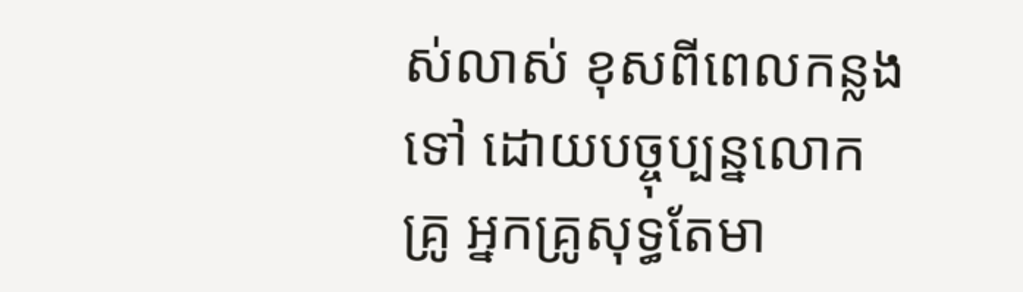ស់លាស់ ខុសពីពេលកន្លងទៅ ដោយបច្ចុប្បន្នលោកគ្រូ អ្នកគ្រូសុទ្ធតែមា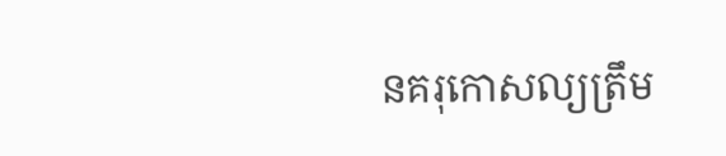នគរុកោសល្យត្រឹម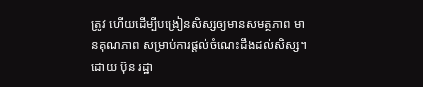ត្រូវ ហើយដើម្បីបង្រៀនសិស្សឲ្យមានសមត្ថភាព មានគុណភាព សម្រាប់ការផ្តល់ចំណេះដឹងដល់សិស្ស។
ដោយ ប៊ុន រដ្ឋា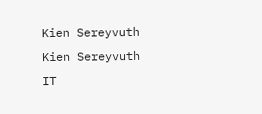Kien Sereyvuth
Kien Sereyvuth
IT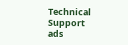Technical Support
ads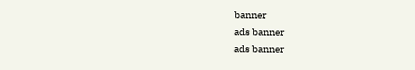banner
ads banner
ads banner